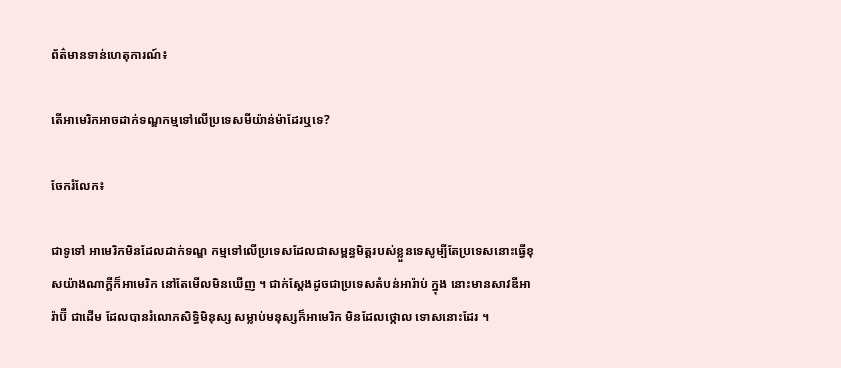ព័ត៌មានទាន់ហេតុការណ៍៖

តើអាមេរិកអាចដាក់ទណ្ឌកម្មទៅលើប្រទេសមីយ៉ាន់ម៉ាដែរឬទេ?

ចែករំលែក៖

ជាទូទៅ អាមេរិកមិនដែលដាក់ទណ្ឌ កម្មទៅលើប្រទេសដែលជាសម្ពន្ធមិត្តរបស់ខ្លួនទេសូម្បីតែប្រទេសនោះធ្វើខុសយ៉ាងណាក្តីក៏អាមេរិក នៅតែមើលមិនឃើញ ។ ជាក់ស្តែងដូចជាប្រទេសតំបន់អារ៉ាប់ ក្នុង នោះមានសាវឌីអារ៉ាប៊ី ជាដើម ដែលបានរំលោភសិទ្ធិមិនុស្ស សម្លាប់មនុស្សក៏អាមេរិក មិនដែលថ្កោល ទោសនោះដែរ ។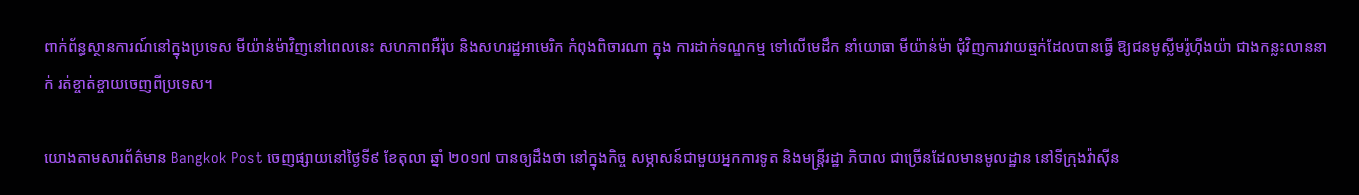ពាក់ព័ន្ធស្ថានការណ៍នៅក្នុងប្រទេស មីយ៉ាន់ម៉ាវិញនៅពេលនេះ សហភាពអឺរ៉ុប និងសហរដ្ឋអាមេរិក កំពុងពិចារណា ក្នុង ការដាក់ទណ្ឌកម្ម ទៅលើមេដឹក នាំយោធា មីយ៉ាន់ម៉ា ជុំវិញការវាយឆ្មក់ដែលបានធ្វើ ឱ្យជនមូស្លីមរ៉ូហ៊ីងយ៉ា ជាងកន្លះលាននាក់ រត់ខ្ចាត់ខ្ចាយចេញពីប្រទេស។

យោងតាមសារព័ត៌មាន Bangkok Post ចេញផ្សាយនៅថ្ងៃទី៩ ខែតុលា ឆ្នាំ ២០១៧ បានឲ្យដឹងថា នៅក្នុងកិច្ច សម្ភាសន៍ជាមួយអ្នកការទូត និងមន្រ្តីរដ្ឋា ភិបាល ជាច្រើនដែលមានមូលដ្ឋាន នៅទីក្រុងវ៉ាស៊ីន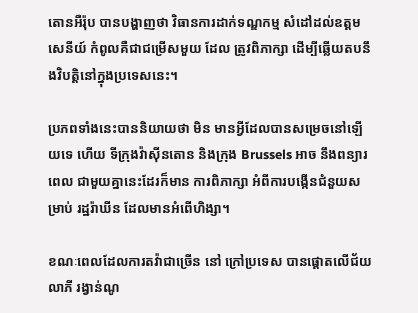តោនអឺរ៉ុប បានបង្ហាញថា វិធានការដាក់ទណ្ឌកម្ម សំដៅដល់ឧត្តម សេនីយ៍ កំពូលគឺជាជម្រើសមួយ ដែល ត្រូវពិភាក្សា ដើម្បីឆ្លើយតបនឹងវិបត្តិនៅក្នុងប្រទេសនេះ។

ប្រភពទាំងនេះបាននិយាយថា មិន មានអ្វីដែលបានសម្រេចនៅឡើយទេ ហើយ ទីក្រុងវ៉ាស៊ីនតោន និងក្រុង Brussels អាច នឹងពន្យារពេល ជាមួយគ្នានេះដែរក៏មាន ការពិភាក្សា អំពីការបង្កើនជំនួយសម្រាប់ រដ្ឋរ៉ាឃីន ដែលមានអំពើហិង្សា។

ខណៈពេលដែលការតវ៉ាជាច្រើន នៅ ក្រៅប្រទេស បានផ្តោតលើជ័យលាភី រង្វាន់ណូ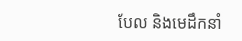បែល និងមេដឹកនាំ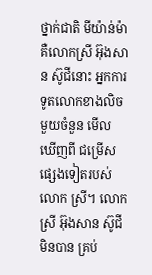ថ្នាក់ជាតិ មីយ៉ាន់ម៉ា គឺលោកស្រី អ៊ុងសាន ស៊ូជីនោះ អ្នកការទូតលោកខាងលិចមួយចំនួន មើល ឃើញពី ជម្រើសផ្សេងទៀតរបស់លោក ស្រី។ លោកស្រី អ៊ុងសាន ស៊ូជី មិនបាន គ្រប់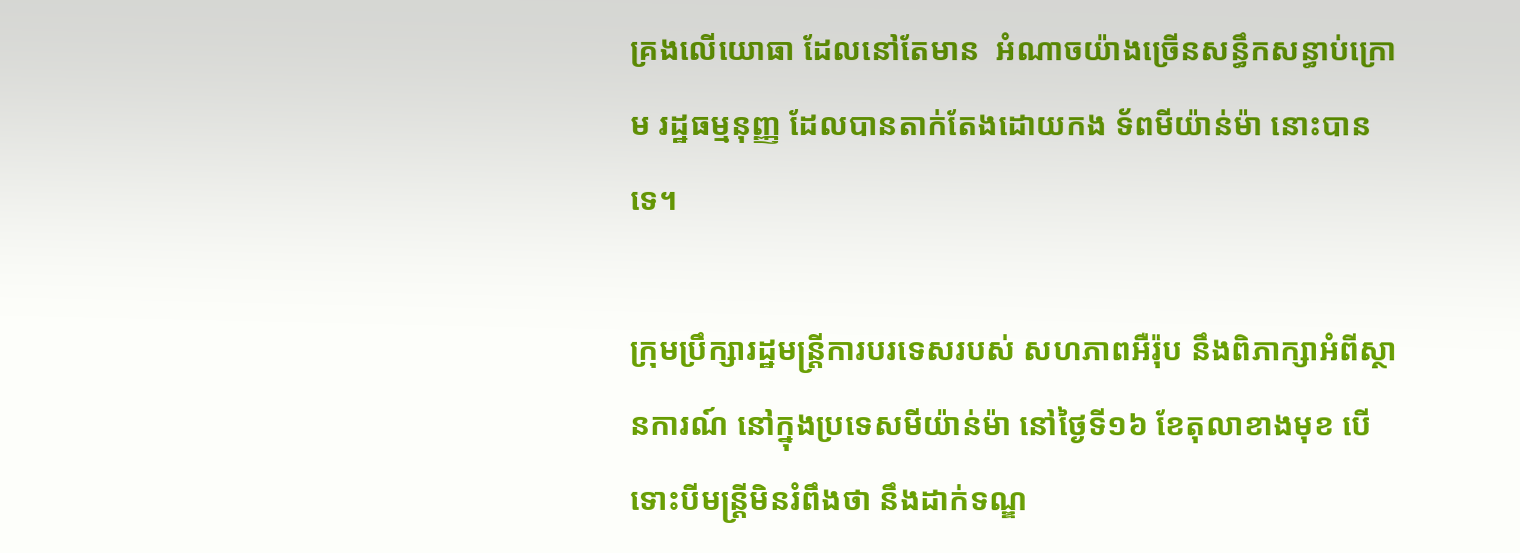គ្រងលើយោធា ដែលនៅតែមាន  អំណាចយ៉ាងច្រើនសន្ធឹកសន្ធាប់ក្រោម រដ្ឋធម្មនុញ្ញ ដែលបានតាក់តែងដោយកង ទ័ពមីយ៉ាន់ម៉ា នោះបានទេ។

ក្រុមប្រឹក្សារដ្ឋមន្រ្តីការបរទេសរបស់ សហភាពអឺរ៉ុប នឹងពិភាក្សាអំពីស្ថានការណ៍ នៅក្នុងប្រទេសមីយ៉ាន់ម៉ា នៅថ្ងៃទី១៦ ខែតុលាខាងមុខ បើទោះបីមន្រ្តីមិនរំពឹងថា នឹងដាក់ទណ្ឌ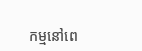កម្មនៅពេ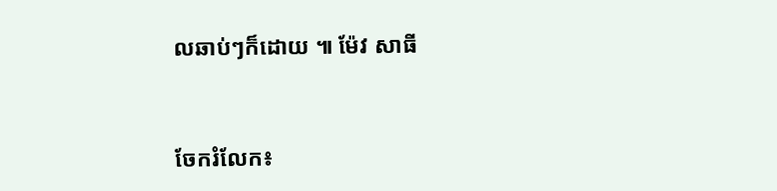លឆាប់ៗក៏ដោយ ៕ ម៉ែវ សាធី


ចែករំលែក៖